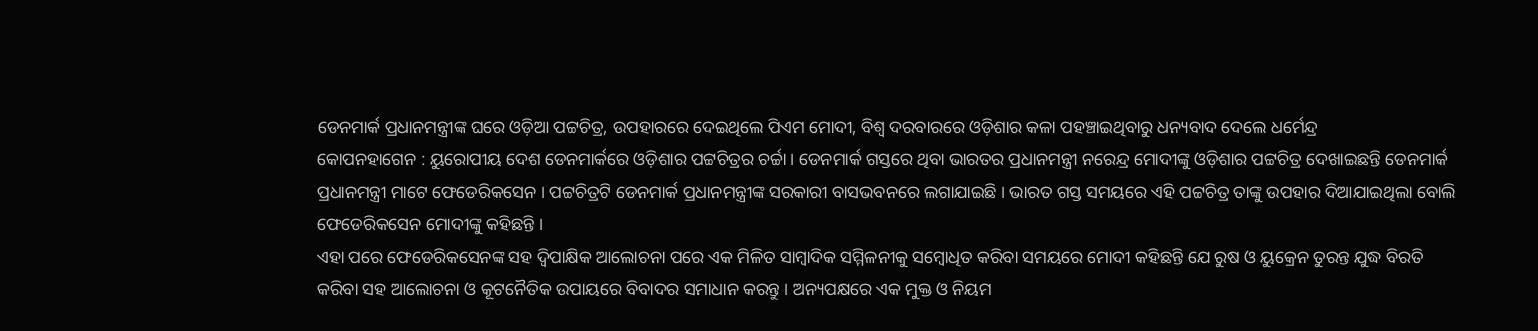ଡେନମାର୍କ ପ୍ରଧାନମନ୍ତ୍ରୀଙ୍କ ଘରେ ଓଡ଼ିଆ ପଟ୍ଟଚିତ୍ର, ଉପହାରରେ ଦେଇଥିଲେ ପିଏମ ମୋଦୀ, ବିଶ୍ୱ ଦରବାରରେ ଓଡ଼ିଶାର କଳା ପହଞ୍ଚାଇଥିବାରୁ ଧନ୍ୟବାଦ ଦେଲେ ଧର୍ମେନ୍ଦ୍ର
କୋପନହାଗେନ : ୟୁରୋପୀୟ ଦେଶ ଡେନମାର୍କରେ ଓଡ଼ିଶାର ପଟ୍ଟଚିତ୍ରର ଚର୍ଚ୍ଚା । ଡେନମାର୍କ ଗସ୍ତରେ ଥିବା ଭାରତର ପ୍ରଧାନମନ୍ତ୍ରୀ ନରେନ୍ଦ୍ର ମୋଦୀଙ୍କୁ ଓଡ଼ିଶାର ପଟ୍ଟଚିତ୍ର ଦେଖାଇଛନ୍ତି ଡେନମାର୍କ ପ୍ରଧାନମନ୍ତ୍ରୀ ମାଟେ ଫେଡେରିକସେନ । ପଟ୍ଟଚିତ୍ରଟି ଡେନମାର୍କ ପ୍ରଧାନମନ୍ତ୍ରୀଙ୍କ ସରକାରୀ ବାସଭବନରେ ଲଗାଯାଇଛି । ଭାରତ ଗସ୍ତ ସମୟରେ ଏହି ପଟ୍ଟଚିତ୍ର ତାଙ୍କୁ ଉପହାର ଦିଆଯାଇଥିଲା ବୋଲି ଫେଡେରିକସେନ ମୋଦୀଙ୍କୁ କହିଛନ୍ତି ।
ଏହା ପରେ ଫେଡେରିକସେନଙ୍କ ସହ ଦ୍ବିପାକ୍ଷିକ ଆଲୋଚନା ପରେ ଏକ ମିଳିତ ସାମ୍ବାଦିକ ସମ୍ମିଳନୀକୁ ସମ୍ବୋଧିତ କରିବା ସମୟରେ ମୋଦୀ କହିଛନ୍ତି ଯେ ରୁଷ ଓ ୟୁକ୍ରେନ ତୁରନ୍ତ ଯୁଦ୍ଧ ବିରତି କରିବା ସହ ଆଲୋଚନା ଓ କୂଟନୈତିକ ଉପାୟରେ ବିବାଦର ସମାଧାନ କରନ୍ତୁ । ଅନ୍ୟପକ୍ଷରେ ଏକ ମୁକ୍ତ ଓ ନିୟମ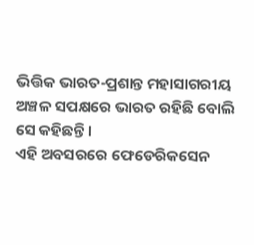ଭିତ୍ତିକ ଭାରତ-ପ୍ରଶାନ୍ତ ମହାସାଗରୀୟ ଅଞ୍ଚଳ ସପକ୍ଷରେ ଭାରତ ରହିଛି ବୋଲି ସେ କହିଛନ୍ତି ।
ଏହି ଅବସରରେ ଫେଡେରିକସେନ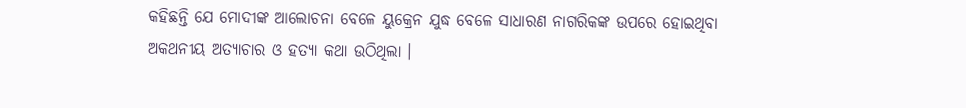କହିଛନ୍ତି ଯେ ମୋଦୀଙ୍କ ଆଲୋଚନା ବେଳେ ୟୁକ୍ରେନ ଯୁଦ୍ଧ ବେଳେ ସାଧାରଣ ନାଗରିକଙ୍କ ଉପରେ ହୋଇଥିବା ଅକଥନୀୟ ଅତ୍ୟାଚାର ଓ ହତ୍ୟା କଥା ଉଠିଥିଲା ।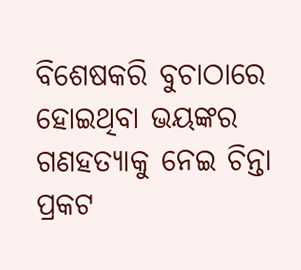ବିଶେଷକରି ବୁଚାଠାରେ ହୋଇଥିବା ଭୟଙ୍କର ଗଣହତ୍ୟାକୁ ନେଇ ଚିନ୍ତା ପ୍ରକଟ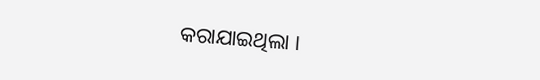କରାଯାଇଥିଲା ।